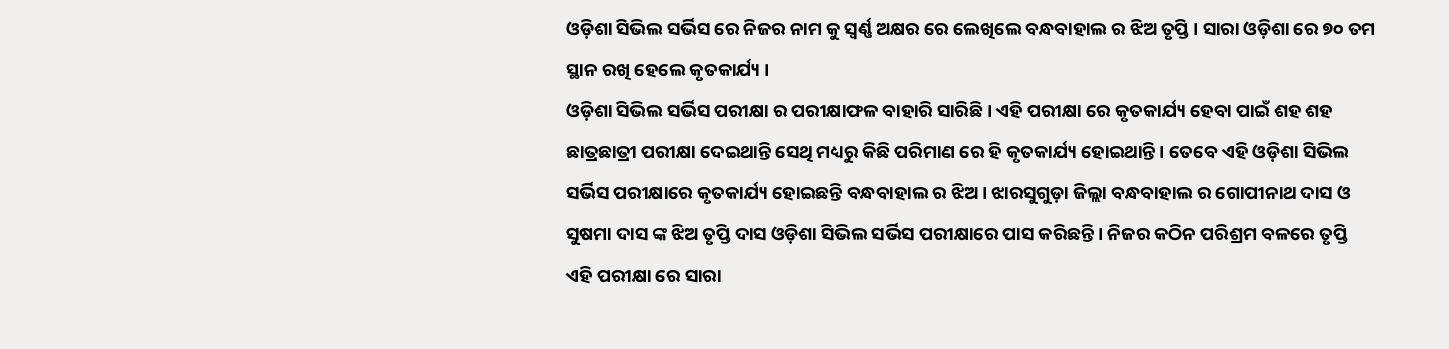ଓଡ଼ିଶା ସିଭିଲ ସର୍ଭିସ ରେ ନିଜର ନାମ କୁ ସ୍ଵର୍ଣ୍ଣ ଅକ୍ଷର ରେ ଲେଖିଲେ ବନ୍ଧବାହାଲ ର ଝିଅ ତୃପ୍ତି । ସାରା ଓଡ଼ିଶା ରେ ୭୦ ତମ ସ୍ଥାନ ରଖି ହେଲେ କୃତକାର୍ଯ୍ୟ ।
ଓଡ଼ିଶା ସିଭିଲ ସର୍ଭିସ ପରୀକ୍ଷା ର ପରୀକ୍ଷାଫଳ ବାହାରି ସାରିଛି । ଏହି ପରୀକ୍ଷା ରେ କୃତକାର୍ଯ୍ୟ ହେବା ପାଇଁ ଶହ ଶହ ଛାତ୍ରଛାତ୍ରୀ ପରୀକ୍ଷା ଦେଇଥାନ୍ତି ସେଥି ମଧ୍ୟରୁ କିଛି ପରିମାଣ ରେ ହି କୃତକାର୍ଯ୍ୟ ହୋଇଥାନ୍ତି । ତେବେ ଏହି ଓଡ଼ିଶା ସିଭିଲ ସର୍ଭିସ ପରୀକ୍ଷାରେ କୃତକାର୍ଯ୍ୟ ହୋଇଛନ୍ତି ବନ୍ଧବାହାଲ ର ଝିଅ । ଝାରସୁଗୁଡ଼ା ଜିଲ୍ଲା ବନ୍ଧବାହାଲ ର ଗୋପୀନାଥ ଦାସ ଓ ସୁଷମା ଦାସ ଙ୍କ ଝିଅ ତୃପ୍ତି ଦାସ ଓଡ଼ିଶା ସିଭିଲ ସର୍ଭିସ ପରୀକ୍ଷାରେ ପାସ କରିଛନ୍ତି । ନିଜର କଠିନ ପରିଶ୍ରମ ବଳରେ ତୃପ୍ତି ଏହି ପରୀକ୍ଷା ରେ ସାରା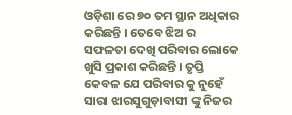ଓଡ଼ିଶା ରେ ୭୦ ତମ ସ୍ଥାନ ଅଧିକାର କରିଛନ୍ତି । ତେବେ ଝିଅ ର ସଫଳତା ଦେଖି ପରିବାର ଲୋକେ ଖୁସି ପ୍ରକାଶ କରିଛନ୍ତି । ତୃପ୍ତି କେବଳ ଯେ ପରିବାର କୁ ନୁହେଁ ସାରା ଝାରସୁଗୁଡ଼ାବାସୀ ଙ୍କୁ ନିଜର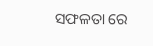ସଫଳତା ରେ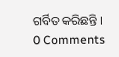ଗର୍ବିତ କରିଛନ୍ତି ।
0 Comments